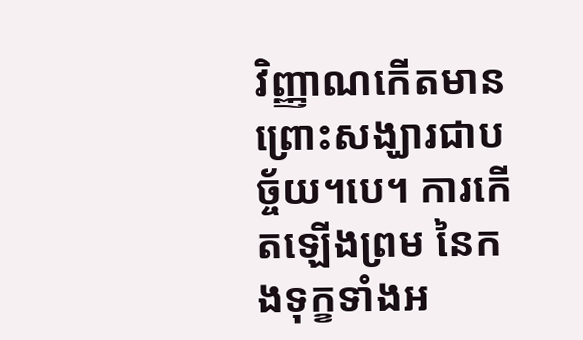វិញ្ញាណកើតមាន ព្រោះសង្ឃារជាបច្ច័យ។បេ។ ការកើតឡើងព្រម នៃកងទុក្ខទាំងអ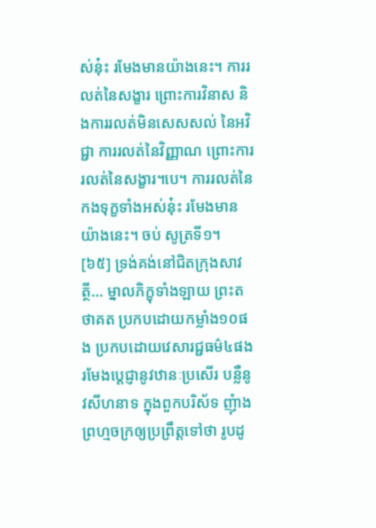ស់នុ៎ះ រមែងមានយ៉ាងនេះ។ ការរលត់នៃសង្ខារ ព្រោះការវិនាស និងការរលត់មិនសេសសល់ នៃអវិជ្ជា ការរលត់នៃវិញ្ញាណ ព្រោះការរលត់នៃសង្ខារ។បេ។ ការរលត់នៃកងទុក្ខទាំងអស់នុ៎ះ រមែងមានយ៉ាងនេះ។ ចប់ សូត្រទី១។
[៦៥] ទ្រង់គង់នៅជិតក្រុងសាវត្ថី... ម្នាលភិក្ខុទាំងឡាយ ព្រះតថាគត ប្រកបដោយកម្លាំង១០ផង ប្រកបដោយវេសារជ្ជធម៌៤ផង រមែងប្តេជ្ញានូវឋានៈប្រសើរ បន្លឺនូវសីហនាទ ក្នុងពួកបរិស័ទ ញុំាងព្រហ្មចក្រឲ្យប្រព្រឹត្តទៅថា រូបដូ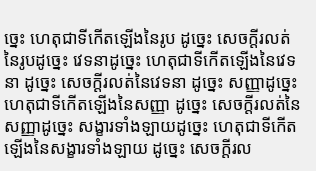ច្នេះ ហេតុជាទីកើតឡើងនៃរូប ដូច្នេះ សេចក្តីរលត់នៃរូបដូច្នេះ វេទនាដូច្នេះ ហេតុជាទីកើតឡើងនៃវេទនា ដូច្នេះ សេចក្តីរលត់នៃវេទនា ដូច្នេះ សញ្ញាដូច្នេះ ហេតុជាទីកើតឡើងនៃសញ្ញា ដូច្នេះ សេចក្តីរលត់នៃសញ្ញាដូច្នេះ សង្ខារទាំងឡាយដូច្នេះ ហេតុជាទីកើតឡើងនៃសង្ខារទាំងឡាយ ដូច្នេះ សេចក្តីរល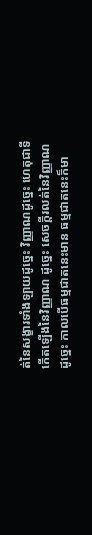ត់នៃសង្ខារទាំងឡាយដូច្នេះ វិញ្ញាណដូច្នេះ ហេតុជាទីកើតឡើងនៃវិញ្ញាណ ដូច្នេះ សេចក្តីរលត់នៃវិញ្ញាណដូច្នេះ កាលបើធម្មជាតនេះមាន ធម្មជាតនេះក៏មា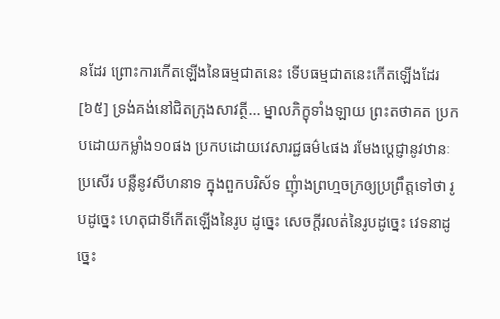នដែរ ព្រោះការកើតឡើងនៃធម្មជាតនេះ ទើបធម្មជាតនេះកើតឡើងដែរ
[៦៥] ទ្រង់គង់នៅជិតក្រុងសាវត្ថី... ម្នាលភិក្ខុទាំងឡាយ ព្រះតថាគត ប្រកបដោយកម្លាំង១០ផង ប្រកបដោយវេសារជ្ជធម៌៤ផង រមែងប្តេជ្ញានូវឋានៈប្រសើរ បន្លឺនូវសីហនាទ ក្នុងពួកបរិស័ទ ញុំាងព្រហ្មចក្រឲ្យប្រព្រឹត្តទៅថា រូបដូច្នេះ ហេតុជាទីកើតឡើងនៃរូប ដូច្នេះ សេចក្តីរលត់នៃរូបដូច្នេះ វេទនាដូច្នេះ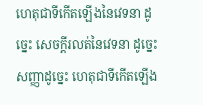ហេតុជាទីកើតឡើងនៃវេទនា ដូច្នេះ សេចក្តីរលត់នៃវេទនា ដូច្នេះ សញ្ញាដូច្នេះ ហេតុជាទីកើតឡើង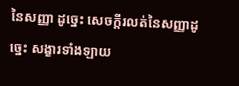នៃសញ្ញា ដូច្នេះ សេចក្តីរលត់នៃសញ្ញាដូច្នេះ សង្ខារទាំងឡាយ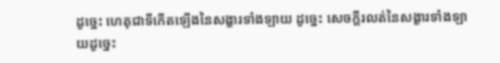ដូច្នេះ ហេតុជាទីកើតឡើងនៃសង្ខារទាំងឡាយ ដូច្នេះ សេចក្តីរលត់នៃសង្ខារទាំងឡាយដូច្នេះ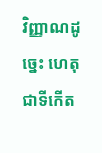វិញ្ញាណដូច្នេះ ហេតុជាទីកើត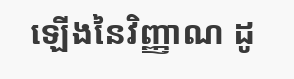ឡើងនៃវិញ្ញាណ ដូ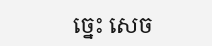ច្នេះ សេច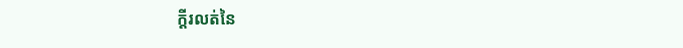ក្តីរលត់នៃ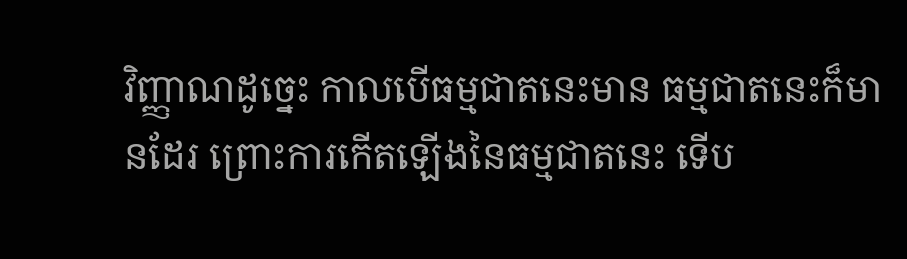វិញ្ញាណដូច្នេះ កាលបើធម្មជាតនេះមាន ធម្មជាតនេះក៏មានដែរ ព្រោះការកើតឡើងនៃធម្មជាតនេះ ទើប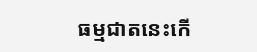ធម្មជាតនេះកើ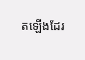តឡើងដែរ